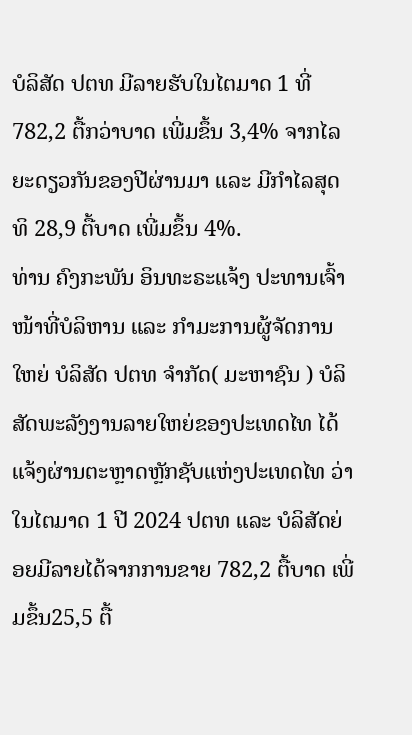ບໍລິສັດ ປຕທ ມີລາຍຮັບໃນໄຕມາດ 1 ທີ່ 782,2 ຕື້ກວ່າບາດ ເພີ່ມຂຶ້ນ 3,4% ຈາກໄລຍະດຽວກັນຂອງປີຜ່ານມາ ແລະ ມີກຳໄລສຸດທິ 28,9 ຕື້ບາດ ເພີ່ມຂຶ້ນ 4%.
ທ່ານ ຄົງກະພັນ ອິນທະຣະແຈ້ງ ປະທານເຈົ້າໜ້າທີ່ບໍລິຫານ ແລະ ກໍາມະການຜູ້ຈັດການໃຫຍ່ ບໍລິສັດ ປຕທ ຈຳກັດ( ມະຫາຊົນ ) ບໍລິສັດພະລັງງານລາຍໃຫຍ່ຂອງປະເທດໄທ ໄດ້ແຈ້ງຜ່ານຕະຫຼາດຫຼັກຊັບແຫ່ງປະເທດໄທ ວ່າໃນໄຕມາດ 1 ປີ 2024 ປຕທ ແລະ ບໍລິສັດຍ່ອຍມີລາຍໄດ້ຈາກການຂາຍ 782,2 ຕື້ບາດ ເພີ່ມຂຶ້ນ25,5 ຕື້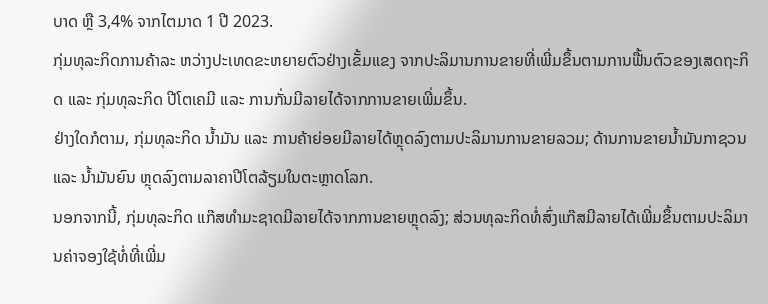ບາດ ຫຼື 3,4% ຈາກໄຕມາດ 1 ປີ 2023.
ກຸ່ມທຸລະກິດການຄ້າລະ ຫວ່າງປະເທດຂະຫຍາຍຕົວຢ່າງເຂັ້ມແຂງ ຈາກປະລິມານການຂາຍທີ່ເພີ່ມຂຶ້ນຕາມການຟື້ນຕົວຂອງເສດຖະກິດ ແລະ ກຸ່ມທຸລະກິດ ປີໂຕເຄມີ ແລະ ການກັ່ນມີລາຍໄດ້ຈາກການຂາຍເພີ່ມຂຶ້ນ.
ຢ່າງໃດກໍຕາມ, ກຸ່ມທຸລະກິດ ນໍ້າມັນ ແລະ ການຄ້າຍ່ອຍມີລາຍໄດ້ຫຼຸດລົງຕາມປະລິມານການຂາຍລວມ; ດ້ານການຂາຍນໍ້າມັນກາຊວນ ແລະ ນໍ້າມັນຍົນ ຫຼຸດລົງຕາມລາຄາປີໂຕລ້ຽມໃນຕະຫຼາດໂລກ.
ນອກຈາກນີ້, ກຸ່ມທຸລະກິດ ແກ໊ສທຳມະຊາດມີລາຍໄດ້ຈາກການຂາຍຫຼຸດລົງ; ສ່ວນທຸລະກິດທໍ່ສົ່ງແກ໊ສມີລາຍໄດ້ເພີ່ມຂຶ້ນຕາມປະລິມານຄ່າຈອງໃຊ້ທໍ່ທີ່ເພີ່ມ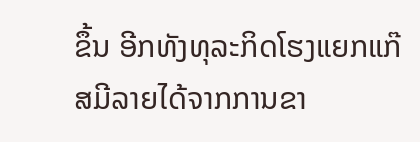ຂຶ້ນ ອີກທັງທຸລະກິດໂຮງແຍກແກ໊ສມີລາຍໄດ້ຈາກການຂາ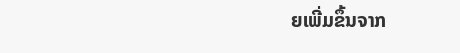ຍເພີ່ມຂຶ້ນຈາກ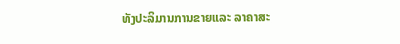ທັງປະລິມານການຂາຍແລະ ລາຄາສະ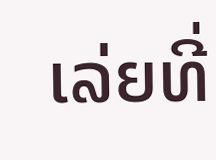ເລ່ຍທີ່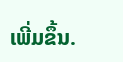ເພີ່ມຂຶ້ນ.